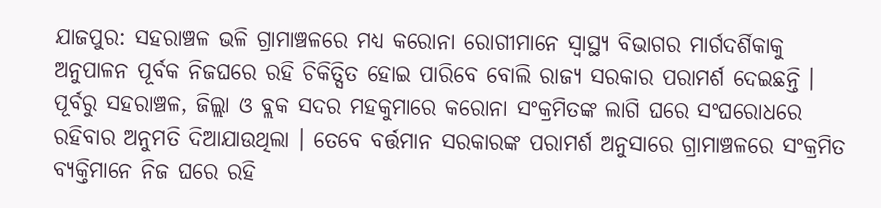ଯାଜପୁର: ସହରାଞ୍ଚଳ ଭଳି ଗ୍ରାମାଞ୍ଚଳରେ ମଧ୍ୟ କରୋନା ରୋଗୀମାନେ ସ୍ୱାସ୍ଥ୍ୟ ବିଭାଗର ମାର୍ଗଦର୍ଶିକାକୁ ଅନୁପାଳନ ପୂର୍ବକ ନିଜଘରେ ରହି ଚିକିତ୍ସିତ ହୋଇ ପାରିବେ ବୋଲି ରାଜ୍ୟ ସରକାର ପରାମର୍ଶ ଦେଇଛନ୍ତି । ପୂର୍ବରୁ ସହରାଞ୍ଚଳ, ଜିଲ୍ଲା ଓ ବ୍ଲକ ସଦର ମହକୁମାରେ କରୋନା ସଂକ୍ରମିତଙ୍କ ଲାଗି ଘରେ ସଂଘରୋଧରେ ରହିବାର ଅନୁମତି ଦିଆଯାଉଥିଲା । ତେବେ ବର୍ତ୍ତମାନ ସରକାରଙ୍କ ପରାମର୍ଶ ଅନୁସାରେ ଗ୍ରାମାଞ୍ଚଳରେ ସଂକ୍ରମିତ ବ୍ୟକ୍ତିମାନେ ନିଜ ଘରେ ରହି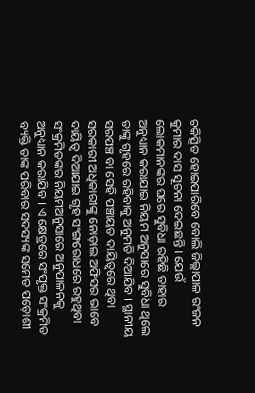ଚକିତ୍ସିତ ହୋଇପାରିବେ ବୋଲି ଜିଲ୍ଲାପାଳ ରଂଜନ କୁମାର ଦାସ ସୂଚନା ଦେଇଛନ୍ତି । ଯେଉଁ ଲୋକମାନଙ୍କର ଘରେ ସୁବିଧା ରହିଛି ତାହାର ଅନୁଧ୍ୟାନ କରାଯାଇ ନିୟମ ଅନୁସାରେ ସୁବିଧା ଥିଲେ ତାଙ୍କୁ ଗୃହରେ ରହିବାକୁ ଅନୁମତି ଦିଆଯିବ । ସ୍ଥାନୀୟ ସରପଞ୍ଚ ବା ସେହି ପଞ୍ଚାୟତ ଦାୟିତ୍ୱରେ ଥିବା ସରକାରୀ ଅଧିକାରୀଙ୍କୁ ନୋଡ଼ାଲ ଅଫିସର ଭାବେ ଦାୟିତ୍ୱ ଦିଆଯାଇ ଗୃହ ସଂଙ୍ଗରୋଧରେ ରହୁଥିବା ସଂକ୍ରମିତଙ୍କର ନିୟମଅନୁସାରେ ଅନୁପାଳନକୁ ଅନୁଧ୍ୟାନ କରାଯିବ । ଏ କ୍ଷେତ୍ରରେ ସଂପୃକ୍ତ ସଂକ୍ରମିତ ବ୍ୟକ୍ତି ତାଙ୍କ ପରିବାର ସଦସ୍ୟଙ୍କ ସମେତ ପଡ଼ୋଶୀ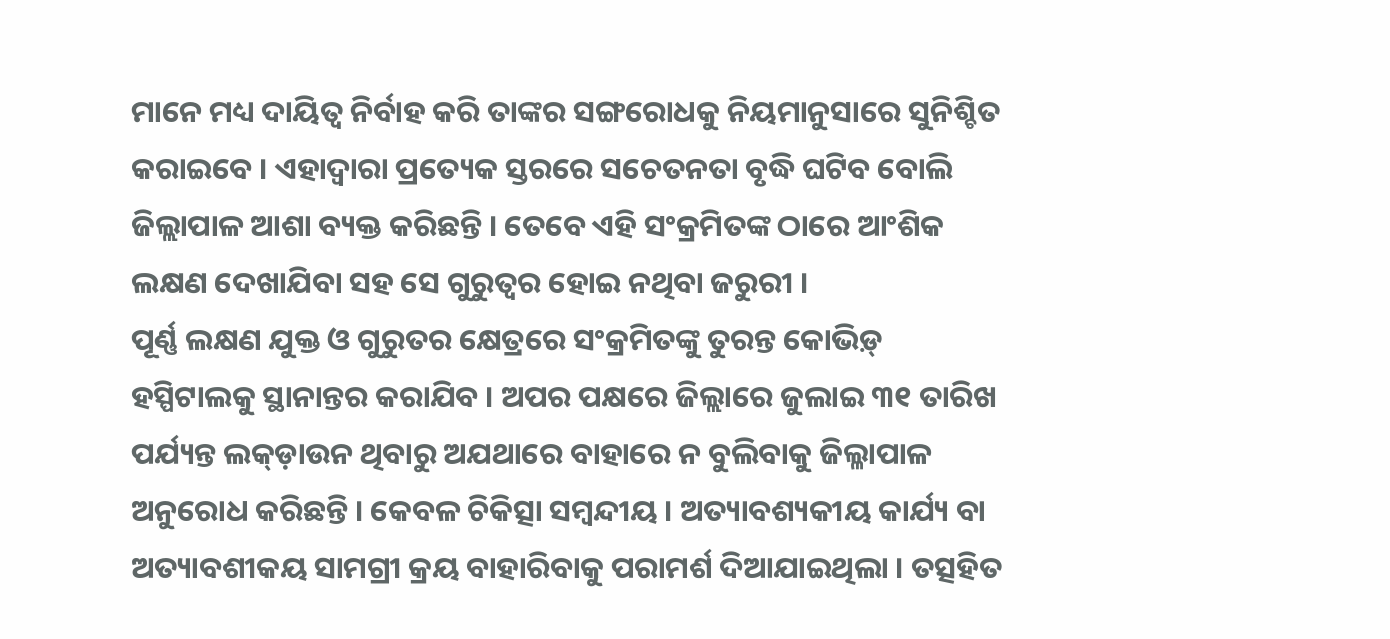ମାନେ ମଧ୍ୟ ଦାୟିତ୍ୱ ନିର୍ବାହ କରି ତାଙ୍କର ସଙ୍ଗରୋଧକୁ ନିୟମାନୁସାରେ ସୁନିଶ୍ଚିତ କରାଇବେ । ଏହାଦ୍ୱାରା ପ୍ରତ୍ୟେକ ସ୍ତରରେ ସଚେତନତା ବୃଦ୍ଧି ଘଟିବ ବୋଲି ଜିଲ୍ଲାପାଳ ଆଶା ବ୍ୟକ୍ତ କରିଛନ୍ତି । ତେବେ ଏହି ସଂକ୍ରମିତଙ୍କ ଠାରେ ଆଂଶିକ ଲକ୍ଷଣ ଦେଖାଯିବା ସହ ସେ ଗୁରୁତ୍ୱର ହୋଇ ନଥିବା ଜରୁରୀ ।
ପୂର୍ଣ୍ଣ ଲକ୍ଷଣ ଯୁକ୍ତ ଓ ଗୁରୁତର କ୍ଷେତ୍ରରେ ସଂକ୍ରମିତଙ୍କୁ ତୁରନ୍ତ କୋଭିଡ଼୍ ହସ୍ପିଟାଲକୁ ସ୍ଥାନାନ୍ତର କରାଯିବ । ଅପର ପକ୍ଷରେ ଜିଲ୍ଲାରେ ଜୁଲାଇ ୩୧ ତାରିଖ ପର୍ଯ୍ୟନ୍ତ ଲକ୍ଡ଼ାଉନ ଥିବାରୁ ଅଯଥାରେ ବାହାରେ ନ ବୁଲିବାକୁ ଜିଲ୍ଳାପାଳ ଅନୁରୋଧ କରିଛନ୍ତି । କେବଳ ଚିକିତ୍ସା ସମ୍ବନ୍ଦୀୟ । ଅତ୍ୟାବଶ୍ୟକୀୟ କାର୍ଯ୍ୟ ବା ଅତ୍ୟାବଶୀକୟ ସାମଗ୍ରୀ କ୍ରୟ ବାହାରିବାକୁ ପରାମର୍ଶ ଦିଆଯାଇଥିଲା । ତତ୍ସହିତ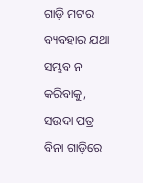ଗାଡ଼ି ମଟର ବ୍ୟବହାର ଯଥା ସମ୍ଭବ ନ କରିବାକୁ, ସଉଦା ପତ୍ର ବିନା ଗାଡ଼ିରେ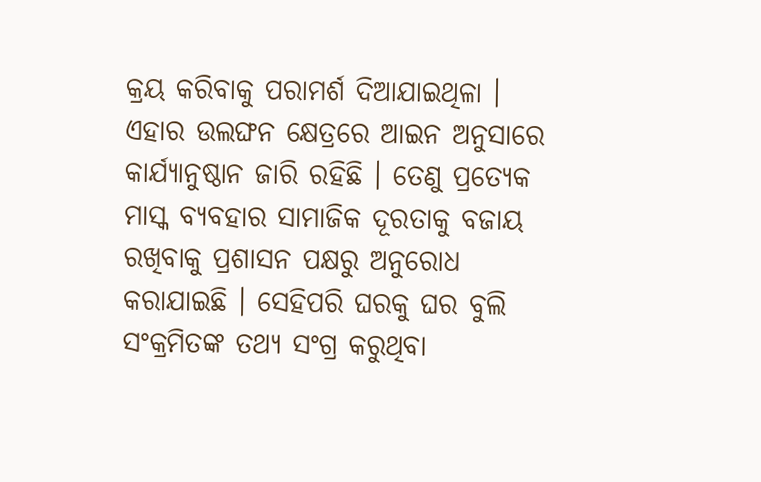କ୍ରୟ କରିବାକୁ ପରାମର୍ଶ ଦିଆଯାଇଥିଳା । ଏହାର ଉଲଙ୍ଘନ କ୍ଷେତ୍ରରେ ଆଇନ ଅନୁସାରେ କାର୍ଯ୍ୟାନୁଷ୍ଠାନ ଜାରି ରହିଛି । ତେଣୁ ପ୍ରତ୍ୟେକ ମାସ୍କ ବ୍ୟବହାର ସାମାଜିକ ଦୂରତାକୁ ବଜାୟ ରଖିବାକୁ ପ୍ରଶାସନ ପକ୍ଷରୁ ଅନୁରୋଧ କରାଯାଇଛି । ସେହିପରି ଘରକୁ ଘର ବୁଲି ସଂକ୍ରମିତଙ୍କ ତଥ୍ୟ ସଂଗ୍ର କରୁଥିବା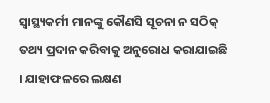ସ୍ୱାସ୍ଥ୍ୟକର୍ମୀ ମାନଙ୍କୁ କୌଣସି ସୂଚନା ନ ସଠିକ୍ ତଥ୍ୟ ପ୍ରଦାନ କରିବାକୁ ଅନୁରୋଧ କରାଯାଇଛି । ଯାହାଫଳରେ ଲକ୍ଷଣ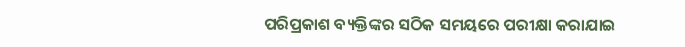ପରିପ୍ରକାଶ ବ୍ୟକ୍ତିଙ୍କର ସଠିକ ସମୟରେ ପରୀକ୍ଷା କରାଯାଇ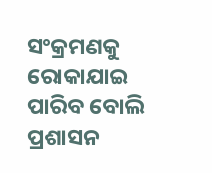ସଂକ୍ରମଣକୁ ରୋକାଯାଇ ପାରିବ ବୋଲି ପ୍ରଶାସନ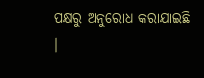ପକ୍ଷରୁ ଅନୁରୋଧ କରାଯାଇଛି ।